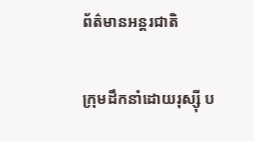ព័ត៌មានអន្តរជាតិ

ក្រុមដឹកនាំដោយរុស្ស៊ី ប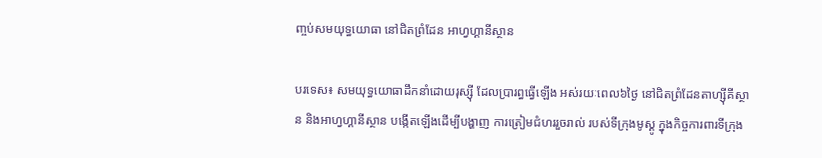ញ្ចប់សមយុទ្ធយោធា នៅជិតព្រំដែន អាហ្វហ្គានីស្ថាន

បរទេស៖ សមយុទ្ធយោធាដឹកនាំដោយរុស្ស៊ី ដែលប្រារព្ធធ្វើឡើង អស់រយៈពេល៦ថ្ងៃ នៅជិតព្រំដែនតាហ្ស៊ីគីស្ថាន និងអាហ្វហ្គានីស្ថាន បង្កើតឡើងដើម្បីបង្ហាញ ការត្រៀមជំហររួចរាល់ របស់ទីក្រុងមូស្គូ ក្នុងកិច្ចការពារទីក្រុង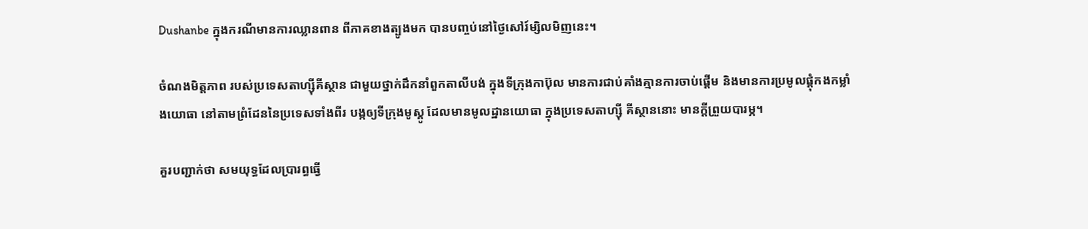Dushanbe ក្នុងករណីមានការឈ្លានពាន ពីភាគខាងត្បូងមក បានបញ្ចប់នៅថ្ងៃសៅរ៍ម្សិលមិញនេះ។

ចំណងមិត្តភាព របស់ប្រទេសតាហ្ស៊ីគីស្ថាន ជាមួយថ្នាក់ដឹកនាំពួកតាលីបង់ ក្នុងទីក្រុងកាប៊ុល មានការជាប់គាំងគ្មានការចាប់ផ្តើម និងមានការប្រមូលផ្តុំកងកម្លាំងយោធា នៅតាមព្រំដែននៃប្រទេសទាំងពីរ បង្កឲ្យទីក្រុងមូស្គូ ដែលមានមូលដ្ឋានយោធា ក្នុងប្រទេសតាហ្ស៊ី គីស្ថាននោះ មានក្តីព្រួយបារម្ភ។

គួរបញ្ជាក់ថា សមយុទ្ធដែលប្រារព្ធធ្វើ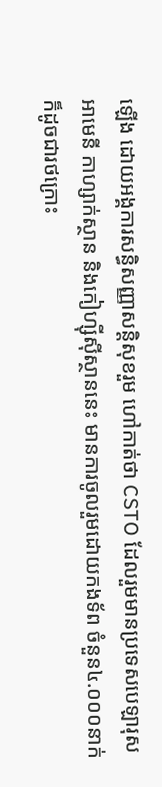ឡើង ដោយអង្គការសន្ធិសញ្ញាសន្តិសុខរួម ហៅកាត់ថា CSTO ដែលរួមមានប្រទេសបេឡារុស អាមេនី កាហ្សាក់ស្ថាន និងកៀហ្ស៊ីស៊ីស្ថាននេះ មានការចូលរួមដោយកងទ័ព ចំនួន៤.០០០នាក់ ក៏ដូចជារថក្រោះ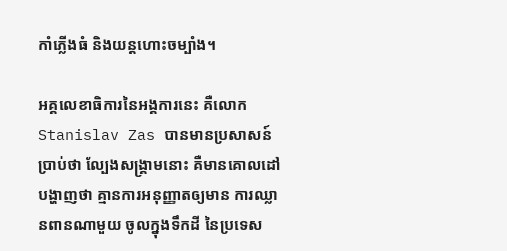កាំភ្លើងធំ និងយន្តហោះចម្បាំង។

អគ្គលេខាធិការនៃអង្គការនេះ គឺលោក Stanislav Zas បានមានប្រសាសន៍ប្រាប់ថា ល្បែងសង្គ្រាមនោះ គឺមានគោលដៅបង្ហាញថា គ្មានការអនុញ្ញាតឲ្យមាន ការឈ្លានពានណាមួយ ចូលក្នុងទឹកដី នៃប្រទេស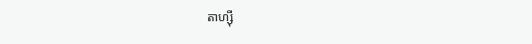តាហ្ស៊ី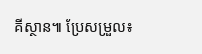គីស្ថាន៕ ប្រែសម្រួល៖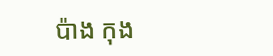ប៉ាង កុង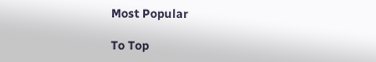Most Popular

To Top